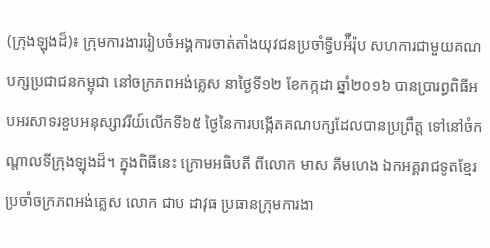(ក្រុងឡុងដ៏)៖ ក្រុមការងាររៀបចំអង្គការចាត់តាំងយុវជនប្រចាំទ្វីបអ៉ឺរ៉ុប សហការជាមួយគណបក្សប្រជាជនកម្ពុជា នៅចក្រភពអង់គ្លេស នាថ្ងៃទី១២ ខែកក្កដា ឆ្នាំ២០១៦ បានប្រារព្ធពិធីអបអរសាទរខួបអនុស្សាវរីយ៍លើកទី៦៥ ថ្ងៃនៃការបង្កើតគណបក្សដែលបានប្រព្រឹត្ត ទៅនៅចំកណ្ដាលទីក្រុងឡុងដ៏។ ក្នុងពិធីនេះ ក្រោមអធិបតី ពីលោក មាស គីមហេង ឯកអគ្គរាជទូតខ្មែរ ប្រចាំចក្រភពអង់គ្លេស លោក ជាប ដាវុធ ប្រធានក្រុមការងា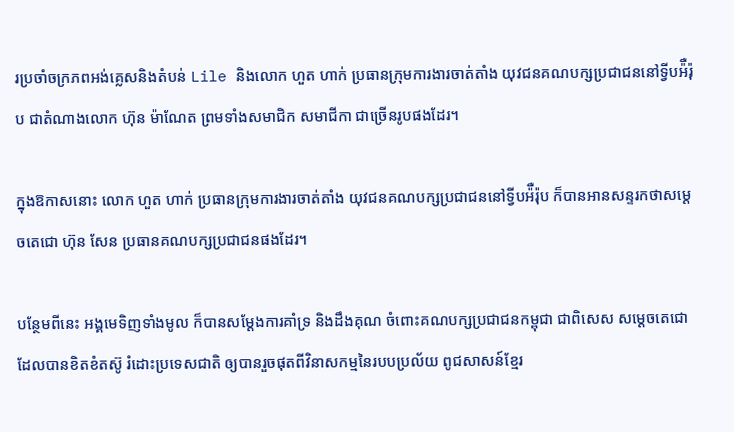រប្រចាំចក្រភពអង់គ្លេសនិងតំបន់ Lile និងលោក ហួត ហាក់ ប្រធានក្រុមការងារចាត់តាំង យុវជនគណបក្សប្រជាជននៅទ្វីបអ៉ឺរ៉ុប ជាតំណាងលោក ហ៊ុន ម៉ាណែត ព្រមទាំងសមាជិក សមាជីកា ជាច្រើនរូបផងដែរ។

ក្នុងឱកាសនោះ លោក ហួត ហាក់ ប្រធានក្រុមការងារចាត់តាំង យុវជនគណបក្សប្រជាជននៅទ្វីបអ៉ឺរ៉ុប ក៏បានអានសន្ទរកថាសម្ដេចតេជោ ហ៊ុន សែន ប្រធានគណបក្សប្រជាជនផងដែរ។

បន្ថែមពីនេះ អង្គមេទិញទាំងមូល ក៏បានសម្ដែងការគាំទ្រ និងដឹងគុណ ចំពោះគណបក្សប្រជាជនកម្ពុជា ជាពិសេស សម្ដេចតេជោ ដែលបានខិតខំតស៊ូ រំដោះប្រទេសជាតិ ឲ្យបានរួចផុតពីវិនាសកម្មនៃរបបប្រល័យ ពូជសាសន៍ខ្មែរ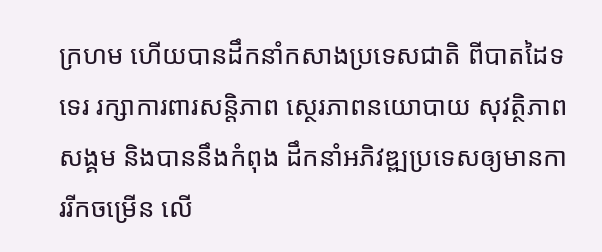ក្រហម ហើយបានដឹកនាំកសាងប្រទេសជាតិ ពីបាតដៃទទេរ រក្សាការពារសន្តិភាព ស្ថេរភាពនយោបាយ សុវត្ថិភាពសង្គម និងបាននឹងកំពុង ដឹកនាំអភិវឌ្ឍប្រទេសឲ្យមានការរីកចម្រើន លើ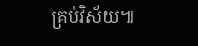គ្រប់វិស័យ៕